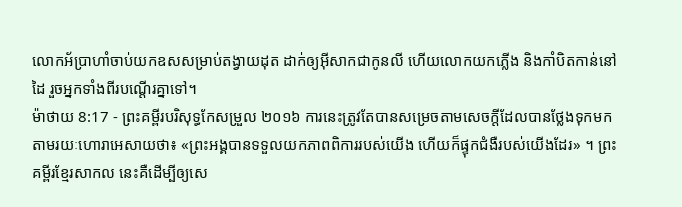លោកអ័ប្រាហាំចាប់យកឧសសម្រាប់តង្វាយដុត ដាក់ឲ្យអ៊ីសាកជាកូនលី ហើយលោកយកភ្លើង និងកាំបិតកាន់នៅដៃ រួចអ្នកទាំងពីរបណ្តើរគ្នាទៅ។
ម៉ាថាយ 8:17 - ព្រះគម្ពីរបរិសុទ្ធកែសម្រួល ២០១៦ ការនេះត្រូវតែបានសម្រេចតាមសេចក្តីដែលបានថ្លែងទុកមក តាមរយៈហោរាអេសាយថា៖ «ព្រះអង្គបានទទួលយកភាពពិការរបស់យើង ហើយក៏ផ្ទុកជំងឺរបស់យើងដែរ» ។ ព្រះគម្ពីរខ្មែរសាកល នេះគឺដើម្បីឲ្យសេ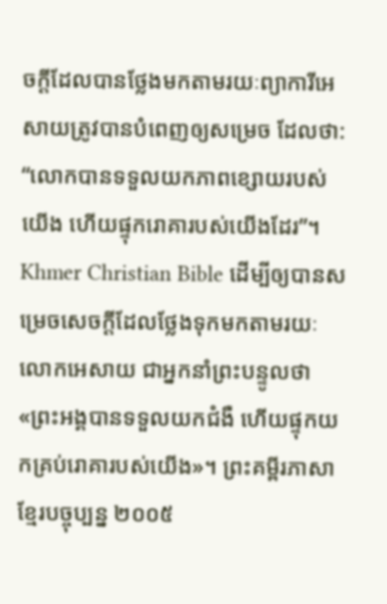ចក្ដីដែលបានថ្លែងមកតាមរយៈព្យាការីអេសាយត្រូវបានបំពេញឲ្យសម្រេច ដែលថា: “លោកបានទទួលយកភាពខ្សោយរបស់យើង ហើយផ្ទុករោគារបស់យើងដែរ”។ Khmer Christian Bible ដើម្បីឲ្យបានសម្រេចសេចក្ដីដែលថ្លែងទុកមកតាមរយៈលោកអេសាយ ជាអ្នកនាំព្រះបន្ទូលថា «ព្រះអង្គបានទទួលយកជំងឺ ហើយផ្ទុកយកគ្រប់រោគារបស់យើង»។ ព្រះគម្ពីរភាសាខ្មែរបច្ចុប្បន្ន ២០០៥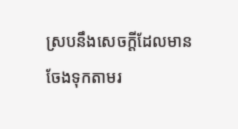ស្របនឹងសេចក្ដីដែលមានចែងទុកតាមរ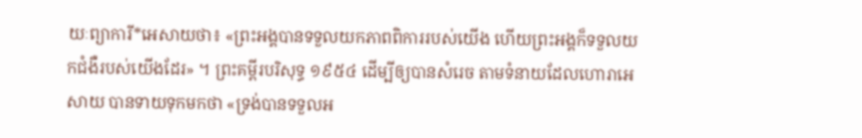យៈព្យាការី*អេសាយថា៖ «ព្រះអង្គបានទទួលយកភាពពិការរបស់យើង ហើយព្រះអង្គក៏ទទួលយកជំងឺរបស់យើងដែរ» ។ ព្រះគម្ពីរបរិសុទ្ធ ១៩៥៤ ដើម្បីឲ្យបានសំរេច តាមទំនាយដែលហោរាអេសាយ បានទាយទុកមកថា «ទ្រង់បានទទួលអ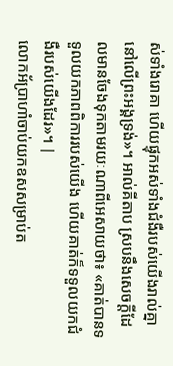ស់ទាំងរោគា ហើយផ្ទុកអស់ទាំងជំងឺរបស់យើងរាល់គ្នា នៅលើព្រះអង្គទ្រង់»។ អាល់គីតាប ស្របនឹងសេចក្ដីដែលមានចែងទុកតាមរយៈណាពីអេសាយថា៖ «គាត់បានទទួលយកភាពពិការរបស់យើង ហើយគាត់ក៏ទទួលយកជំងឺរបស់យើងដែរ»។ |
លោកអ័ប្រាហាំចាប់យកឧសសម្រាប់ត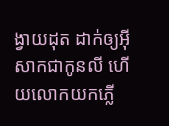ង្វាយដុត ដាក់ឲ្យអ៊ីសាកជាកូនលី ហើយលោកយកភ្លើ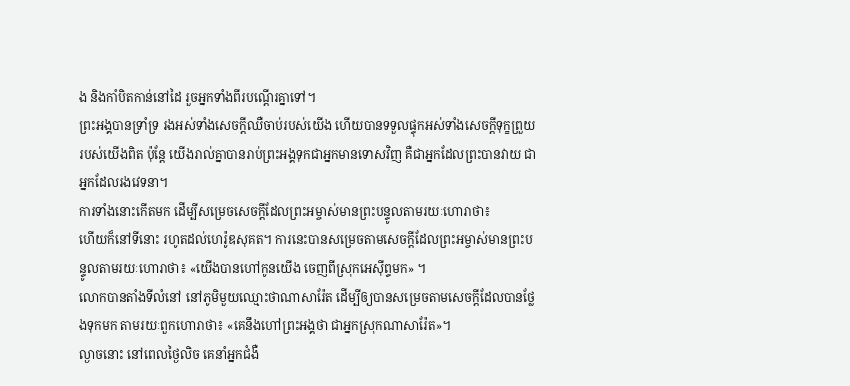ង និងកាំបិតកាន់នៅដៃ រួចអ្នកទាំងពីរបណ្តើរគ្នាទៅ។
ព្រះអង្គបានទ្រាំទ្រ រងអស់ទាំងសេចក្ដីឈឺចាប់របស់យើង ហើយបានទទួលផ្ទុកអស់ទាំងសេចក្ដីទុក្ខព្រួយរបស់យើងពិត ប៉ុន្តែ យើងរាល់គ្នាបានរាប់ព្រះអង្គទុកជាអ្នកមានទោសវិញ គឺជាអ្នកដែលព្រះបានវាយ ជាអ្នកដែលរងវេទនា។
ការទាំងនោះកើតមក ដើម្បីសម្រេចសេចក្តីដែលព្រះអម្ចាស់មានព្រះបន្ទូលតាមរយៈហោរាថា៖
ហើយក៏នៅទីនោះ រហូតដល់ហេរ៉ូឌសុគត។ ការនេះបានសម្រេចតាមសេចក្តីដែលព្រះអម្ចាស់មានព្រះបន្ទូលតាមរយៈហោរាថា៖ «យើងបានហៅកូនយើង ចេញពីស្រុកអេស៊ីព្ទមក» ។
លោកបានតាំងទីលំនៅ នៅភូមិមួយឈ្មោះថាណាសារ៉ែត ដើម្បីឲ្យបានសម្រេចតាមសេចក្តីដែលបានថ្លែងទុកមក តាមរយៈពួកហោរាថា៖ «គេនឹងហៅព្រះអង្គថា ជាអ្នកស្រុកណាសារ៉ែត»។
ល្ងាចនោះ នៅពេលថ្ងៃលិច គេនាំអ្នកជំងឺ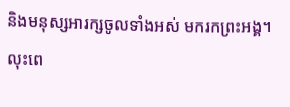និងមនុស្សអារក្សចូលទាំងអស់ មករកព្រះអង្គ។
លុះពេ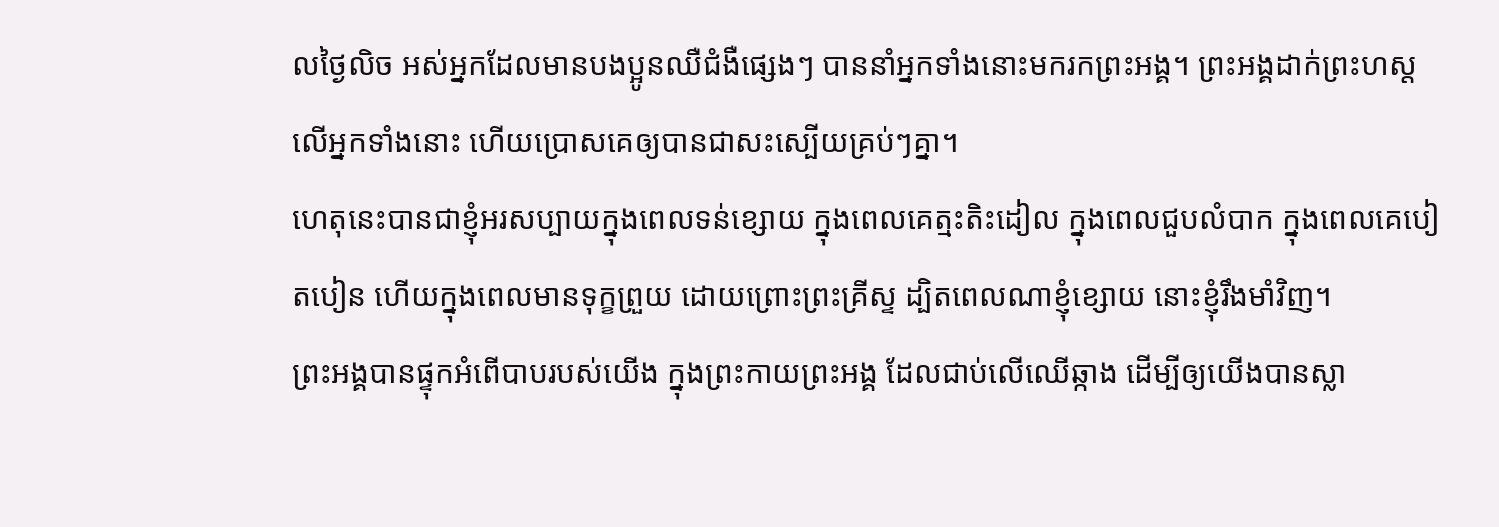លថ្ងៃលិច អស់អ្នកដែលមានបងប្អូនឈឺជំងឺផ្សេងៗ បាននាំអ្នកទាំងនោះមករកព្រះអង្គ។ ព្រះអង្គដាក់ព្រះហស្តលើអ្នកទាំងនោះ ហើយប្រោសគេឲ្យបានជាសះស្បើយគ្រប់ៗគ្នា។
ហេតុនេះបានជាខ្ញុំអរសប្បាយក្នុងពេលទន់ខ្សោយ ក្នុងពេលគេត្មះតិះដៀល ក្នុងពេលជួបលំបាក ក្នុងពេលគេបៀតបៀន ហើយក្នុងពេលមានទុក្ខព្រួយ ដោយព្រោះព្រះគ្រីស្ទ ដ្បិតពេលណាខ្ញុំខ្សោយ នោះខ្ញុំរឹងមាំវិញ។
ព្រះអង្គបានផ្ទុកអំពើបាបរបស់យើង ក្នុងព្រះកាយព្រះអង្គ ដែលជាប់លើឈើឆ្កាង ដើម្បីឲ្យយើងបានស្លា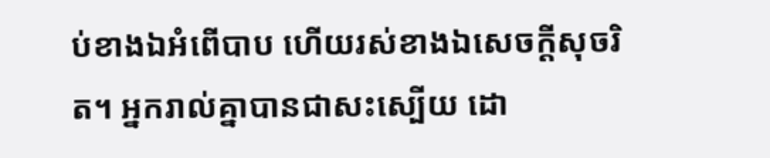ប់ខាងឯអំពើបាប ហើយរស់ខាងឯសេចក្តីសុចរិត។ អ្នករាល់គ្នាបានជាសះស្បើយ ដោ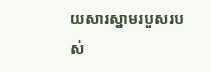យសារស្នាមរបួសរបស់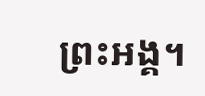ព្រះអង្គ។